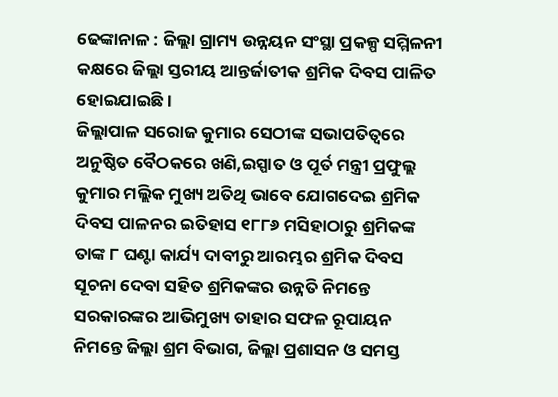ଢେଙ୍କାନାଳ : ଜିଲ୍ଲା ଗ୍ରାମ୍ୟ ଉନ୍ନୟନ ସଂସ୍ଥା ପ୍ରକଳ୍ପ ସମ୍ମିଳନୀ କକ୍ଷରେ ଜିଲ୍ଲା ସ୍ତରୀୟ ଆନ୍ତର୍ଜାତୀକ ଶ୍ରମିକ ଦିବସ ପାଳିତ ହୋଇଯାଇଛି ।
ଜିଲ୍ଲାପାଳ ସରୋଜ କୁମାର ସେଠୀଙ୍କ ସଭାପତିତ୍ୱରେ ଅନୁଷ୍ଠିତ ବୈଠକରେ ଖଣି,ଇସ୍ପାତ ଓ ପୂର୍ତ ମନ୍ତ୍ରୀ ପ୍ରଫୁଲ୍ଲ କୁମାର ମଲ୍ଲିକ ମୁଖ୍ୟ ଅତିଥି ଭାବେ ଯୋଗଦେଇ ଶ୍ରମିକ ଦିବସ ପାଳନର ଇତିହାସ ୧୮୮୬ ମସିହାଠାରୁ ଶ୍ରମିକଙ୍କ ତାଙ୍କ ୮ ଘଣ୍ଟା କାର୍ଯ୍ୟ ଦାବୀରୁ ଆରମ୍ଭର ଶ୍ରମିକ ଦିବସ ସୂଚନା ଦେବା ସହିତ ଶ୍ରମିକଙ୍କର ଉନ୍ନତି ନିମନ୍ତେ ସରକାରଙ୍କର ଆଭିମୁଖ୍ୟ ତାହାର ସଫଳ ରୂପାୟନ ନିମନ୍ତେ ଜିଲ୍ଲା ଶ୍ରମ ବିଭାଗ, ଜିଲ୍ଲା ପ୍ରଶାସନ ଓ ସମସ୍ତ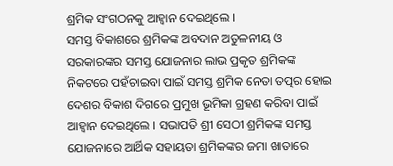ଶ୍ରମିକ ସଂଗଠନକୁ ଆହ୍ୱାନ ଦେଇଥିଲେ ।
ସମସ୍ତ ବିକାଶରେ ଶ୍ରମିକଙ୍କ ଅବଦାନ ଅତୁଳନୀୟ ଓ ସରକାରଙ୍କର ସମସ୍ତ ଯୋଜନାର ଲାଭ ପ୍ରକୃତ ଶ୍ରମିକଙ୍କ ନିକଟରେ ପହଁଚାଇବା ପାଇଁ ସମସ୍ତ ଶ୍ରମିକ ନେତା ତତ୍ପର ହୋଇ ଦେଶର ବିକାଶ ଦିଗରେ ପ୍ରମୁଖ ଭୂମିକା ଗ୍ରହଣ କରିବା ପାଇଁ ଆହ୍ୱାନ ଦେଇଥିଲେ । ସଭାପତି ଶ୍ରୀ ସେଠୀ ଶ୍ରମିକଙ୍କ ସମସ୍ତ ଯୋଜନାରେ ଆର୍ଥିକ ସହାୟତା ଶ୍ରମିକଙ୍କର ଜମା ଖାତାରେ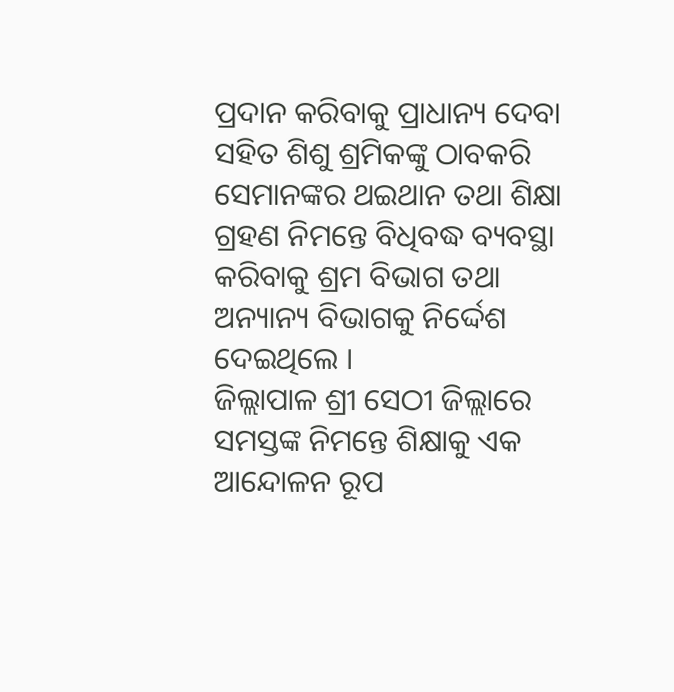ପ୍ରଦାନ କରିବାକୁ ପ୍ରାଧାନ୍ୟ ଦେବା ସହିତ ଶିଶୁ ଶ୍ରମିକଙ୍କୁ ଠାବକରି ସେମାନଙ୍କର ଥଇଥାନ ତଥା ଶିକ୍ଷା ଗ୍ରହଣ ନିମନ୍ତେ ବିଧିବଦ୍ଧ ବ୍ୟବସ୍ଥା କରିବାକୁ ଶ୍ରମ ବିଭାଗ ତଥା ଅନ୍ୟାନ୍ୟ ବିଭାଗକୁ ନିର୍ଦ୍ଦେଶ ଦେଇଥିଲେ ।
ଜିଲ୍ଲାପାଳ ଶ୍ରୀ ସେଠୀ ଜିଲ୍ଲାରେ ସମସ୍ତଙ୍କ ନିମନ୍ତେ ଶିକ୍ଷାକୁ ଏକ ଆନ୍ଦୋଳନ ରୂପ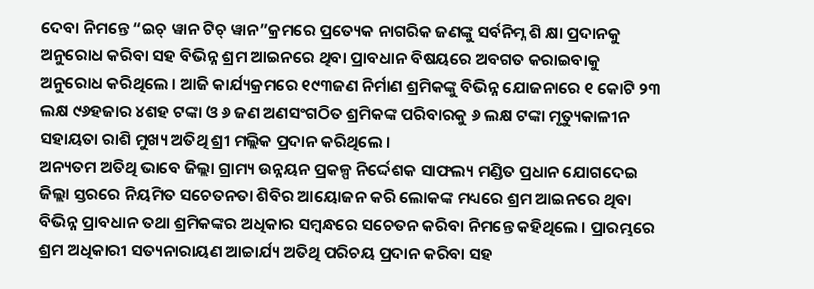ଦେବା ନିମନ୍ତେ “ଇଚ୍ ୱାନ ଟିଚ୍ ୱାନ”କ୍ରମରେ ପ୍ରତ୍ୟେକ ନାଗରିକ ଜଣଙ୍କୁ ସର୍ବନିମ୍ନ ଶି କ୍ଷା ପ୍ରଦାନକୁ ଅନୁରୋଧ କରିବା ସହ ବିଭିନ୍ନ ଶ୍ରମ ଆଇନରେ ଥିବା ପ୍ରାବଧାନ ବିଷୟରେ ଅବଗତ କରାଇବାକୁ ଅନୁରୋଧ କରିଥିଲେ । ଆଜି କାର୍ଯ୍ୟକ୍ରମରେ ୧୯୩ଜଣ ନିର୍ମାଣ ଶ୍ରମିକଙ୍କୁ ବିଭିନ୍ନ ଯୋଜନାରେ ୧ କୋଟି ୨୩ ଲକ୍ଷ ୯୬ହଜାର ୪ଶହ ଟଙ୍କା ଓ ୬ ଜଣ ଅଣସଂଗଠିତ ଶ୍ରମିକଙ୍କ ପରିବାରକୁ ୬ ଲକ୍ଷ ଟଙ୍କା ମୃତ୍ୟୁକାଳୀନ ସହାୟତା ରାଶି ମୁଖ୍ୟ ଅତିଥି ଶ୍ରୀ ମଲ୍ଲିକ ପ୍ରଦାନ କରିଥିଲେ ।
ଅନ୍ୟତମ ଅତିଥି ଭାବେ ଜିଲ୍ଲା ଗ୍ରାମ୍ୟ ଉନ୍ନୟନ ପ୍ରକଳ୍ପ ନିର୍ଦ୍ଦେଶକ ସାଫଲ୍ୟ ମଣ୍ଡିତ ପ୍ରଧାନ ଯୋଗଦେଇ ଜିଲ୍ଲା ସ୍ତରରେ ନିୟମିତ ସଚେତନତା ଶିବିର ଆୟୋଜନ କରି ଲୋକଙ୍କ ମଧ୍ୟରେ ଶ୍ରମ ଆଇନରେ ଥିବା ବିଭିନ୍ନ ପ୍ରାବଧାନ ତଥା ଶ୍ରମିକଙ୍କର ଅଧିକାର ସମ୍ବନ୍ଧରେ ସଚେତନ କରିବା ନିମନ୍ତେ କହିଥିଲେ । ପ୍ରାରମ୍ଭରେ
ଶ୍ରମ ଅଧିକାରୀ ସତ୍ୟନାରାୟଣ ଆଚ୍ଚାର୍ଯ୍ୟ ଅତିଥି ପରିଚୟ ପ୍ରଦାନ କରିବା ସହ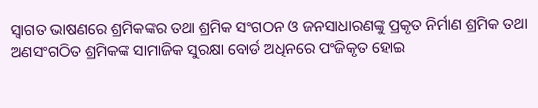ସ୍ୱାଗତ ଭାଷଣରେ ଶ୍ରମିକଙ୍କର ତଥା ଶ୍ରମିକ ସଂଗଠନ ଓ ଜନସାଧାରଣଙ୍କୁ ପ୍ରକୃତ ନିର୍ମାଣ ଶ୍ରମିକ ତଥା ଅଣସଂଗଠିତ ଶ୍ରମିକଙ୍କ ସାମାଜିକ ସୁରକ୍ଷା ବୋର୍ଡ ଅଧିନରେ ପଂଜିକୃତ ହୋଇ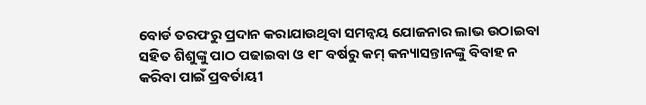ବୋର୍ଡ ତରଫରୁ ପ୍ରଦାନ କରାଯାଉଥିବା ସମନ୍ୱୟ ଯୋଜନାର ଲାଭ ଉଠାଇବା ସହିତ ଶିଶୁଙ୍କୁ ପାଠ ପଢାଇବା ଓ ୧୮ ବର୍ଷରୁ କମ୍ କନ୍ୟାସନ୍ତାନଙ୍କୁ ବିବାହ ନ କରିବା ପାଇଁ ପ୍ରବର୍ତାୟୀ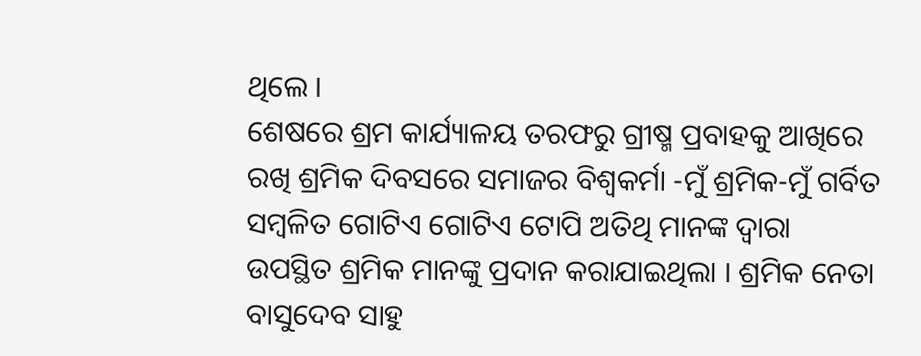ଥିଲେ ।
ଶେଷରେ ଶ୍ରମ କାର୍ଯ୍ୟାଳୟ ତରଫରୁ ଗ୍ରୀଷ୍ମ ପ୍ରବାହକୁ ଆଖିରେ ରଖି ଶ୍ରମିକ ଦିବସରେ ସମାଜର ବିଶ୍ୱକର୍ମା -ମୁଁ ଶ୍ରମିକ-ମୁଁ ଗର୍ବିତ ସମ୍ବଳିତ ଗୋଟିଏ ଗୋଟିଏ ଟୋପି ଅତିଥି ମାନଙ୍କ ଦ୍ୱାରା ଉପସ୍ଥିତ ଶ୍ରମିକ ମାନଙ୍କୁ ପ୍ରଦାନ କରାଯାଇଥିଲା । ଶ୍ରମିକ ନେତା ବାସୁଦେବ ସାହୁ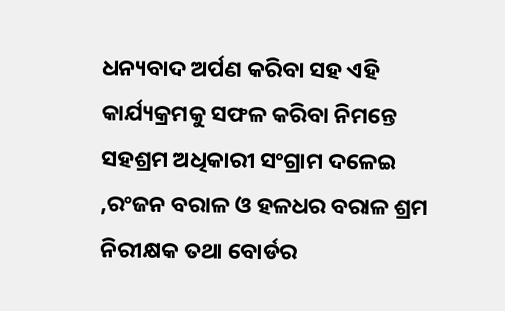ଧନ୍ୟବାଦ ଅର୍ପଣ କରିବା ସହ ଏହି କାର୍ଯ୍ୟକ୍ରମକୁ ସଫଳ କରିବା ନିମନ୍ତେ ସହଶ୍ରମ ଅଧିକାରୀ ସଂଗ୍ରାମ ଦଳେଇ ,ରଂଜନ ବରାଳ ଓ ହଳଧର ବରାଳ ଶ୍ରମ ନିରୀକ୍ଷକ ତଥା ବୋର୍ଡର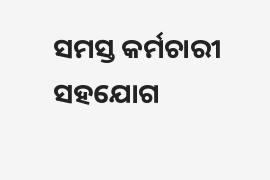ସମସ୍ତ କର୍ମଚାରୀ ସହଯୋଗ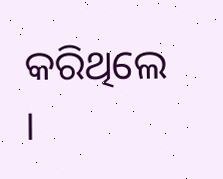କରିଥିଲେ ।